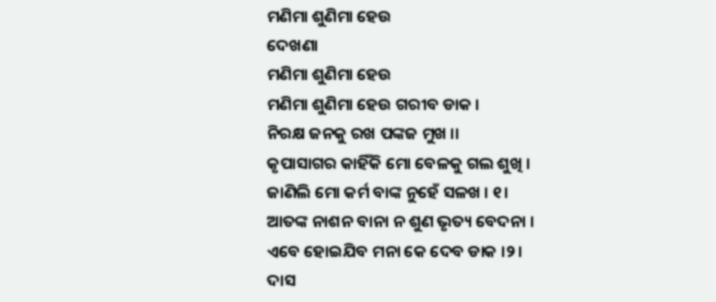ମଣିମା ଶୁଣିମା ହେଉ
ଦେଖଣା
ମଣିମା ଶୁଣିମା ହେଉ
ମଣିମା ଶୁଣିମା ହେଉ ଗରୀବ ଡାକ ।
ନିରକ୍ଷ ଜନକୁ ରଖ ପଙ୍କଜ ମୁଖ ।।
କୃପାସାଗର କାହିଁକି ମୋ ବେଳକୁ ଗଲ ଶୁଖି ।
ଜାଣିଲି ମୋ କର୍ମ ବାଙ୍କ ନୁହେଁ ସଳଖ । ୧।
ଆତଙ୍କ ନାଶନ ବାନା ନ ଶୁଣ ଭୃତ୍ୟ ବେଦନା ।
ଏବେ ହୋଇଯିବ ମନା କେ ଦେବ ଡାକ ।୨।
ଦାସ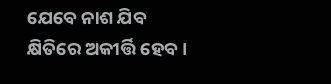ଯେବେ ନାଶ ଯିବ କ୍ଷିତିରେ ଅକୀର୍ତ୍ତି ହେବ ।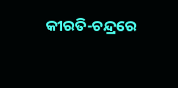କୀରତି-ଚନ୍ଦ୍ରରେ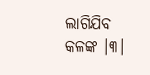ଲାଗିଯିବ କଳଙ୍କ ।୩।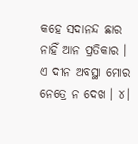କହେ ସଦାନନ୍ଦ ଛାର ନାହିଁ ଆନ ପ୍ରତିକାର ।
ଏ ଦୀନ ଅବସ୍ଥା ମୋର ନେତ୍ରେ ନ ଦେଖ । ୪।